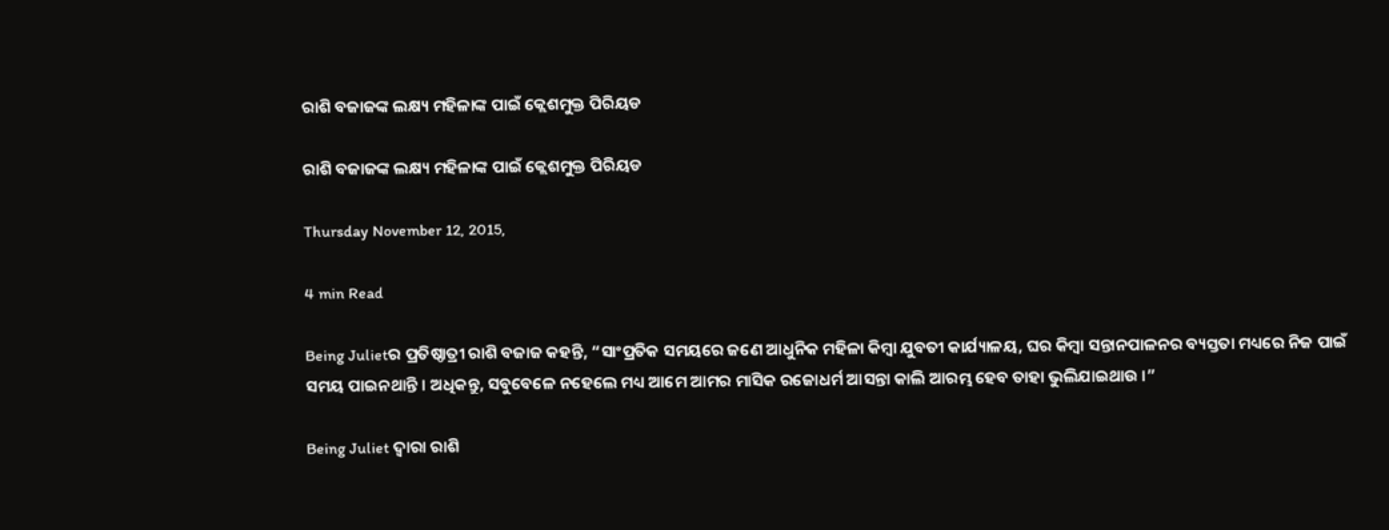ରାଶି ବଜାଜଙ୍କ ଲକ୍ଷ୍ୟ ମହିଳାଙ୍କ ପାଇଁ କ୍ଲେଶମୁକ୍ତ ପିରିୟଡ

ରାଶି ବଜାଜଙ୍କ ଲକ୍ଷ୍ୟ ମହିଳାଙ୍କ ପାଇଁ କ୍ଲେଶମୁକ୍ତ ପିରିୟଡ

Thursday November 12, 2015,

4 min Read

Being Julietର ପ୍ରତିଷ୍ଠାତ୍ରୀ ରାଶି ବଜାଜ କହନ୍ତି, “ସାଂପ୍ରତିକ ସମୟରେ ଜଣେ ଆଧୁନିକ ମହିଳା କିମ୍ବା ଯୁବତୀ କାର୍ଯ୍ୟାଳୟ, ଘର କିମ୍ବା ସନ୍ତାନପାଳନର ବ୍ୟସ୍ତତା ମଧ୍ୟରେ ନିଜ ପାଇଁ ସମୟ ପାଇନଥାନ୍ତି । ଅଧିକନ୍ତୁ, ସବୁବେଳେ ନହେଲେ ମଧ୍ୟ ଆମେ ଆମର ମାସିକ ରଜୋଧର୍ମ ଆସନ୍ତା କାଲି ଆରମ୍ଭ ହେବ ତାହା ଭୁଲିଯାଇଥାଉ ।”

Being Juliet ଦ୍ୱାରା ରାଶି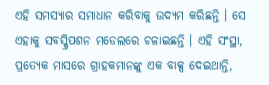ଏହି ସମସ୍ୟାର ସମାଧାନ କରିବାକୁ ଉଦ୍ୟମ କରିଛନ୍ତି । ସେ ଏହାକୁ ସବସ୍କ୍ରିପଶନ ମଡେଲରେ ଚଳାଇଛନ୍ତି । ଏହି ସଂସ୍ଥା, ପ୍ରତ୍ୟେକ ମାସରେ ଗ୍ରାହକମାନଙ୍କୁ ଏକ ବାକ୍ସ ଦେଇଥାନ୍ତି,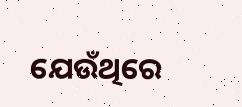ଯେଉଁଥିରେ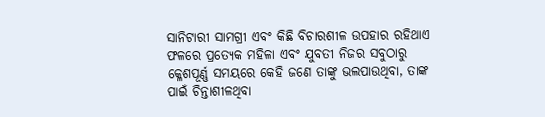ସାନିଟାରୀ ସାମଗ୍ରୀ ଏବଂ କିଛି ବିଚାରଶୀଳ ଉପହାର ରହିଥାଏ ଫଳରେ ପ୍ରତ୍ୟେକ ମହିଳା ଏବଂ ଯୁବତୀ ନିଜର ସବୁଠାରୁ କ୍ଳେଶପୂର୍ଣ୍ଣ ସମୟରେ କେହି ଜଣେ ତାଙ୍କୁ ଭଲପାଉଥିବା, ତାଙ୍କ ପାଇଁ ଚିନ୍ତାଶୀଳଥିବା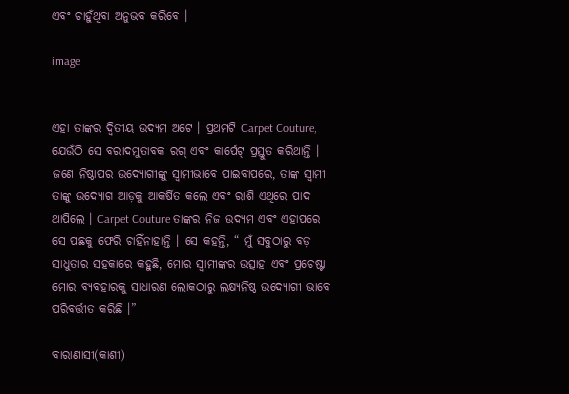ଏବଂ ଚାହୁଁଥିବା ଅନୁଭବ କରିବେ ।

image


ଏହା ତାଙ୍କର ଦ୍ୱିତୀୟ ଉଦ୍ୟମ ଅଟେ । ପ୍ରଥମଟି Carpet Couture, ଯେଉଁଠି ସେ ବରାଦମୁତାବକ ରଗ୍ ଏବଂ କାର୍ପେଟ୍ ପ୍ରସ୍ତୁତ କରିଥାନ୍ତି । ଜଣେ ନିଷ୍ଠାପର ଉଦ୍ୟୋଗୀଙ୍କୁ ସ୍ୱାମୀଭାବେ ପାଇବାପରେ, ତାଙ୍କ ସ୍ୱାମୀ ତାଙ୍କୁ ଉଦ୍ୟୋଗ ଆଡ଼କୁ ଆକର୍ଷିତ କଲେ ଏବଂ ରାଶି ଏଥିରେ ପାଦ ଥାପିଲେ । Carpet Couture ତାଙ୍କର ନିଜ ଉଦ୍ୟମ ଏବଂ ଏହାପରେ ସେ ପଛକୁ ଫେରି ଚାହିଁନାହାନ୍ତି । ସେ କହନ୍ତି, “ ମୁଁ ସବୁଠାରୁ ବଡ଼ ସାଧୁତାର ସହକାରେ କହୁଛି, ମୋର ସ୍ୱାମୀଙ୍କର ଉତ୍ସାହ ଏବଂ ପ୍ରଚେଷ୍ଟା ମୋର ବ୍ୟବହାରକୁ ସାଧାରଣ ଲୋକଠାରୁ ଲକ୍ଷ୍ୟନିଷ୍ଠ ଉଦ୍ୟୋଗୀ ଭାବେ ପରିବର୍ତ୍ତୀତ କରିଛି ।”

ବାରାଣାସୀ(କାଶୀ)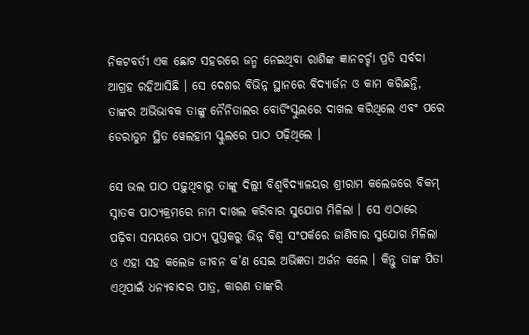ନିକଟବର୍ତୀ ଏକ ଛୋଟ ସହରରେ ଜନ୍ମ ନେଇଥିବା ରାଶିଙ୍କ ଜ୍ଞାନଚର୍ଚ୍ଚା ପ୍ରତି ସର୍ବଦା ଆଗ୍ରହ ରହିଆସିଛି । ସେ ଦେଶର ବିଭିନ୍ନ ସ୍ଥାନରେ ବିଦ୍ୟାର୍ଜନ ଓ କାମ କରିଛନ୍ତି, ତାଙ୍କର ଅଭିଭାବକ ତାଙ୍କୁ ନୈନିତାଲର ବୋର୍ଡିଂସ୍କୁଲରେ ଦାଖଲ କରିଥିଲେ ଏବଂ ପରେ ଡେରାଡୁନ ସ୍ଥିତ ୱେଲହାମ ସ୍କୁଲରେ ପାଠ ପଢ଼ିଥିଲେ ।

ସେ ଭଲ ପାଠ ପଢ଼ୁଥିବାରୁ ତାଙ୍କୁ ଦିଲ୍ଲୀ ବିଶ୍ୱବିଦ୍ୟାଳୟର ଶ୍ରୀରାମ କଲେଜରେ ବିକମ୍ ସ୍ନାତକ ପାଠ୍ୟକ୍ରମରେ ନାମ ଦାଖଲ କରିବାର ସୁଯୋଗ ମିଳିଲା । ସେ ଏଠାରେ ପଢ଼ିବା ସମୟରେ ପାଠ୍ୟ ପୁସ୍ତକରୁ ଭିନ୍ନ ବିଶ୍ୱ ସଂପର୍କରେ ଜାଣିବାର ସୁଯୋଗ ମିଳିଲା ଓ ଏହା ସହ କଲେଜ ଜୀବନ କ’ଣ ସେଇ ଅଭିଜ୍ଞତା ଅର୍ଜନ କଲେ । କିନ୍ତୁ ତାଙ୍କ ପିତା ଏଥିପାଇଁ ଧନ୍ୟବାଦର ପାତ୍ର, କାରଣ ତାଙ୍କରି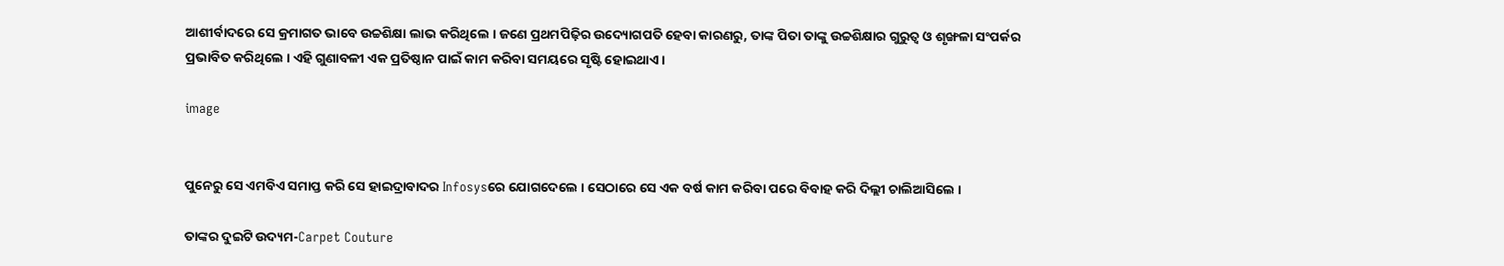ଆଶୀର୍ବାଦରେ ସେ କ୍ରମାଗତ ଭାବେ ଉଚ୍ଚଶିକ୍ଷା ଲାଭ କରିଥିଲେ । ଜଣେ ପ୍ରଥମପିଢ଼ିର ଉଦ୍ୟୋଗପତି ହେବା କାରଣରୁ, ତାଙ୍କ ପିତା ତାଙ୍କୁ ଉଚ୍ଚଶିକ୍ଷାର ଗୁରୁତ୍ୱ ଓ ଶୃଙ୍ଖଳା ସଂପର୍କର ପ୍ରଭାବିତ କରିଥିଲେ । ଏହି ଗୁଣାବଳୀ ଏକ ପ୍ରତିଷ୍ଠାନ ପାଇଁ କାମ କରିବା ସମୟରେ ସୃଷ୍ଟି ହୋଇଥାଏ ।

image


ପୁନେରୁ ସେ ଏମବିଏ ସମାପ୍ତ କରି ସେ ହାଇଦ୍ରାବାଦର Infosysରେ ଯୋଗଦେଲେ । ସେଠାରେ ସେ ଏକ ବର୍ଷ କାମ କରିବା ପରେ ବିବାହ କରି ଦିଲ୍ଲୀ ଚାଲିଆସିଲେ ।

ତାଙ୍କର ଦୁଇଟି ଉଦ୍ୟମ-Carpet Couture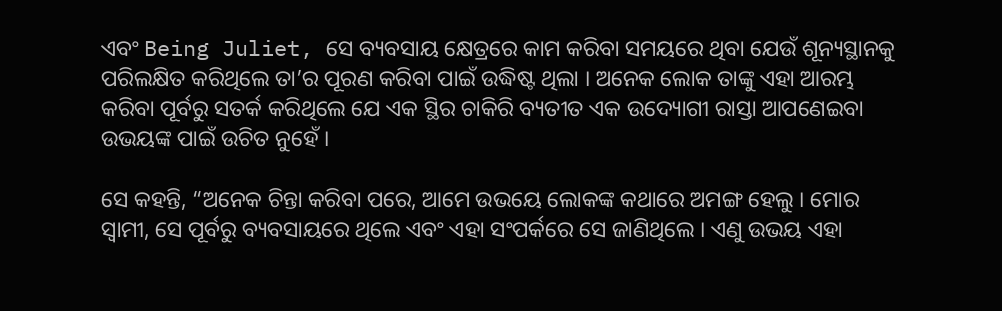ଏବଂ Being Juliet, ସେ ବ୍ୟବସାୟ କ୍ଷେତ୍ରରେ କାମ କରିବା ସମୟରେ ଥିବା ଯେଉଁ ଶୂନ୍ୟସ୍ଥାନକୁ ପରିଲକ୍ଷିତ କରିଥିଲେ ତା’ର ପୂରଣ କରିବା ପାଇଁ ଉଦ୍ଧିଷ୍ଟ ଥିଲା । ଅନେକ ଲୋକ ତାଙ୍କୁ ଏହା ଆରମ୍ଭ କରିବା ପୂର୍ବରୁ ସତର୍କ କରିଥିଲେ ଯେ ଏକ ସ୍ଥିର ଚାକିରି ବ୍ୟତୀତ ଏକ ଉଦ୍ୟୋଗୀ ରାସ୍ତା ଆପଣେଇବା ଉଭୟଙ୍କ ପାଇଁ ଉଚିତ ନୁହେଁ ।

ସେ କହନ୍ତି, “ଅନେକ ଚିନ୍ତା କରିବା ପରେ, ଆମେ ଉଭୟେ ଲୋକଙ୍କ କଥାରେ ଅମଙ୍ଗ ହେଲୁ । ମୋର ସ୍ୱାମୀ, ସେ ପୂର୍ବରୁ ବ୍ୟବସାୟରେ ଥିଲେ ଏବଂ ଏହା ସଂପର୍କରେ ସେ ଜାଣିଥିଲେ । ଏଣୁ ଉଭୟ ଏହା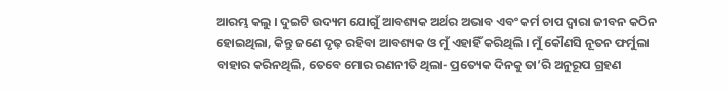ଆରମ୍ଭ କଲୁ । ଦୁଇଟି ଉଦ୍ୟମ ଯୋଗୁଁ ଆବଶ୍ୟକ ଅର୍ଥର ଅଭାବ ଏବଂ କର୍ମ ଚାପ ଦ୍ୱାରା ଜୀବନ କଠିନ ହୋଇଥିଲା, କିନ୍ତୁ ଜଣେ ଦୃଢ଼ ରହିବା ଆବଶ୍ୟକ ଓ ମୁଁ ଏହାହିଁ କରିଥିଲି । ମୁଁ କୌଣସି ନୂତନ ଫର୍ମୁଲା ବାହାର କରିନଥିଲି, ତେବେ ମୋର ରଣନୀତି ଥିଲା- ପ୍ରତ୍ୟେକ ଦିନକୁ ତା’ରି ଅନୁରୂପ ଗ୍ରହଣ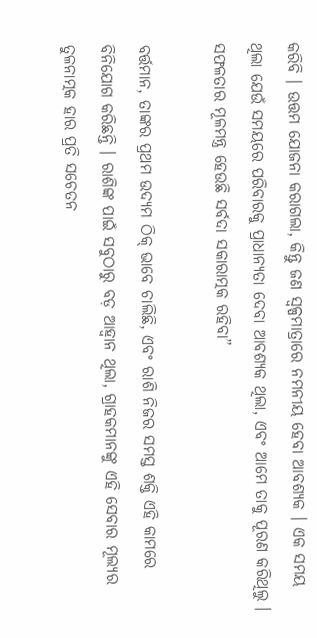କରିବି । ଉତ୍ତମ ଯୋଜନା କରାଗଲା, କିନ୍ତୁ ଜଣ ସ୍ୱଳ୍ପମାତ୍ରାରେ ନମନୀୟ ହେବା ଆବଶ୍ୟକ । ଏକ ସମୟ ଥିଲା ଯେଉଁ ସମୟରେ ପରିବାରକୁ ପ୍ରାଧାନ୍ୟତା ଦେବା ଆବଶ୍ୟକ ଥିଲା, ଏବଂ ଆମେ ତାକୁ ପୂରଣ କରିଥିଲୁ । ସଫଳତାର ମୂଳମନ୍ତ୍ର ହେଉଛି ସର୍ବଦା ସକାରାତ୍ମକ ରହିବା”

ବର୍ତ୍ତମାନ, ତାଙ୍କର ପ୍ରଥମ ଉଦ୍ୟମ ଠିକ୍ ଭାବେ ଚାଲିଛି, ଏବଂ ରାଶି ନିଜର ସମସ୍ତ ଶକ୍ତି ଏହି କାମରେ ବିନିଯୋଗ କରିଛନ୍ତି । ରାଶିଙ୍କ ପାଇଁ ସବୁଠାରୁ ବଡ଼ ଆହ୍ୱାନ ଥିଲା, ଗ୍ରାହକମାନଙ୍କୁ ଏହି ସେବାର ମୂଲ୍ୟର ତୁଳନାତ୍ମକ ହାର ପ୍ରତି ସଚେତନ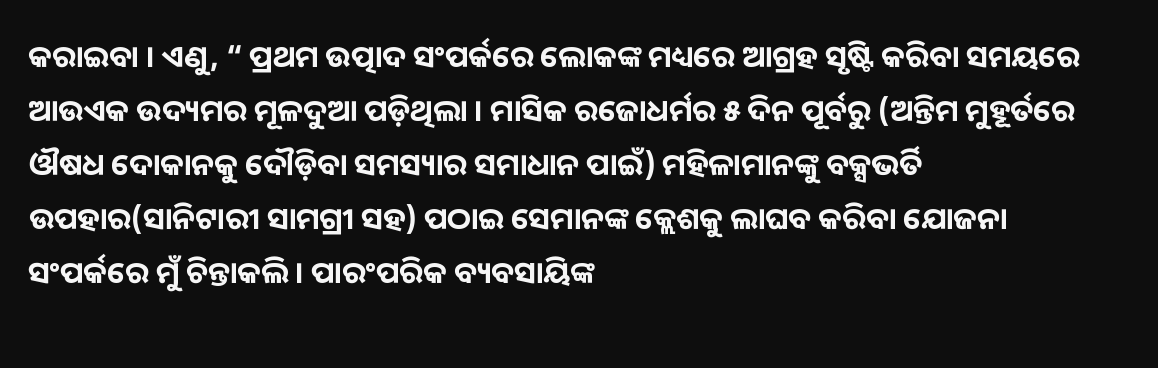କରାଇବା । ଏଣୁ, “ ପ୍ରଥମ ଉତ୍ପାଦ ସଂପର୍କରେ ଲୋକଙ୍କ ମଧ୍ୟରେ ଆଗ୍ରହ ସୃଷ୍ଟି କରିବା ସମୟରେ ଆଉଏକ ଉଦ୍ୟମର ମୂଳଦୁଆ ପଡ଼ିଥିଲା । ମାସିକ ରଜୋଧର୍ମର ୫ ଦିନ ପୂର୍ବରୁ (ଅନ୍ତିମ ମୁହୂର୍ତରେ ଔଷଧ ଦୋକାନକୁ ଦୌଡ଼ିବା ସମସ୍ୟାର ସମାଧାନ ପାଇଁ) ମହିଳାମାନଙ୍କୁ ବକ୍ସଭର୍ତି ଉପହାର(ସାନିଟାରୀ ସାମଗ୍ରୀ ସହ) ପଠାଇ ସେମାନଙ୍କ କ୍ଲେଶକୁ ଲାଘବ କରିବା ଯୋଜନା ସଂପର୍କରେ ମୁଁ ଚିନ୍ତାକଲି । ପାରଂପରିକ ବ୍ୟବସାୟିଙ୍କ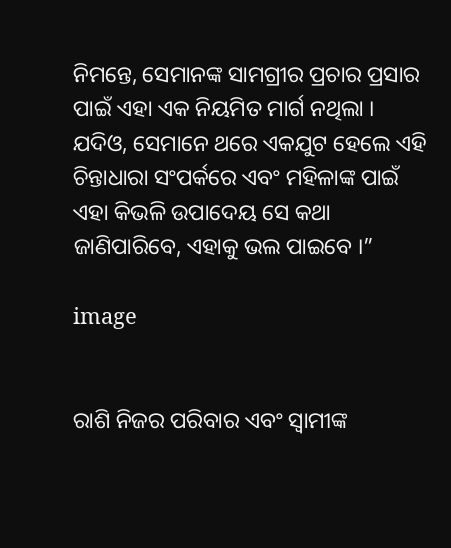ନିମନ୍ତେ, ସେମାନଙ୍କ ସାମଗ୍ରୀର ପ୍ରଚାର ପ୍ରସାର ପାଇଁ ଏହା ଏକ ନିୟମିତ ମାର୍ଗ ନଥିଲା । ଯଦିଓ, ସେମାନେ ଥରେ ଏକଯୁଟ ହେଲେ ଏହି ଚିନ୍ତାଧାରା ସଂପର୍କରେ ଏବଂ ମହିଳାଙ୍କ ପାଇଁ ଏହା କିଭଳି ଉପାଦେୟ ସେ କଥା ଜାଣିପାରିବେ, ଏହାକୁ ଭଲ ପାଇବେ ।”

image


ରାଶି ନିଜର ପରିବାର ଏବଂ ସ୍ୱାମୀଙ୍କ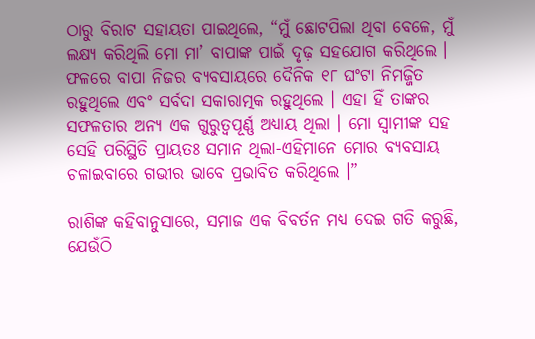ଠାରୁ ବିରାଟ ସହାୟତା ପାଇଥିଲେ, “ମୁଁ ଛୋଟପିଲା ଥିବା ବେଳେ, ମୁଁ ଲକ୍ଷ୍ୟ କରିଥିଲି ମୋ ମା’ ବାପାଙ୍କ ପାଇଁ ଦୃଢ଼ ସହଯୋଗ କରିଥିଲେ । ଫଳରେ ବାପା ନିଜର ବ୍ୟବସାୟରେ ଦୈନିକ ୧୮ ଘଂଟା ନିମଜ୍ଜିତ ରହୁଥିଲେ ଏବଂ ସର୍ବଦା ସକାରାତ୍ମକ ରହୁଥିଲେ । ଏହା ହିଁ ତାଙ୍କର ସଫଳତାର ଅନ୍ୟ ଏକ ଗୁରୁତ୍ୱପୂର୍ଣ୍ଣ ଅଧ୍ୟାୟ ଥିଲା । ମୋ ସ୍ୱାମୀଙ୍କ ସହ ସେହି ପରିସ୍ଥିତି ପ୍ରାୟତଃ ସମାନ ଥିଲା-ଏହିମାନେ ମୋର ବ୍ୟବସାୟ ଚଳାଇବାରେ ଗଭୀର ଭାବେ ପ୍ରଭାବିତ କରିଥିଲେ ।”

ରାଶିଙ୍କ କହିବାନୁସାରେ, ସମାଜ ଏକ ବିବର୍ତନ ମଧ୍ୟ ଦେଇ ଗତି କରୁଛି, ଯେଉଁଠି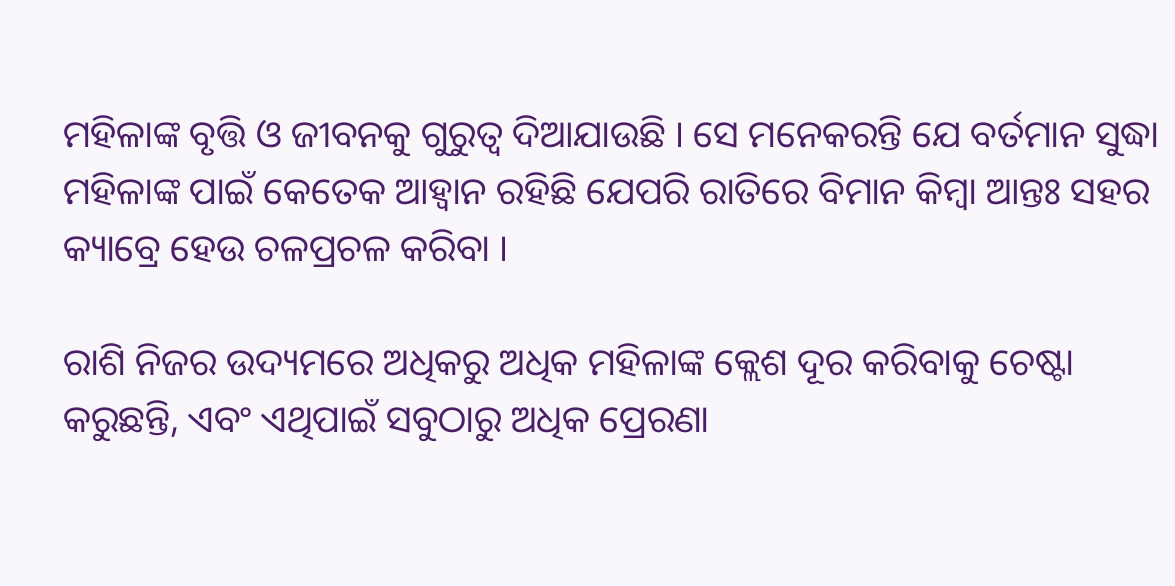ମହିଳାଙ୍କ ବୃତ୍ତି ଓ ଜୀବନକୁ ଗୁରୁତ୍ୱ ଦିଆଯାଉଛି । ସେ ମନେକରନ୍ତି ଯେ ବର୍ତମାନ ସୁଦ୍ଧା ମହିଳାଙ୍କ ପାଇଁ କେତେକ ଆହ୍ୱାନ ରହିଛି ଯେପରି ରାତିରେ ବିମାନ କିମ୍ବା ଆନ୍ତଃ ସହର କ୍ୟାବ୍ରେ ହେଉ ଚଳପ୍ରଚଳ କରିବା ।

ରାଶି ନିଜର ଉଦ୍ୟମରେ ଅଧିକରୁ ଅଧିକ ମହିଳାଙ୍କ କ୍ଲେଶ ଦୂର କରିବାକୁ ଚେଷ୍ଟା କରୁଛନ୍ତି, ଏବଂ ଏଥିପାଇଁ ସବୁଠାରୁ ଅଧିକ ପ୍ରେରଣା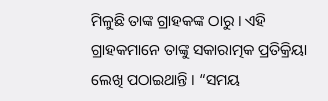ମିଳୁଛି ତାଙ୍କ ଗ୍ରାହକଙ୍କ ଠାରୁ । ଏହି ଗ୍ରାହକମାନେ ତାଙ୍କୁ ସକାରାତ୍ମକ ପ୍ରତିକ୍ରିୟା ଲେଖି ପଠାଇଥାନ୍ତି । “ସମୟ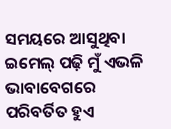ସମୟରେ ଆସୁଥିବା ଇମେଲ୍ ପଢ଼ି ମୁଁ ଏଭଳି ଭାବାବେଗରେ ପରିବର୍ତିତ ହୁଏ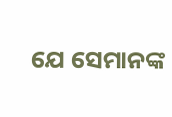ଯେ ସେମାନଙ୍କ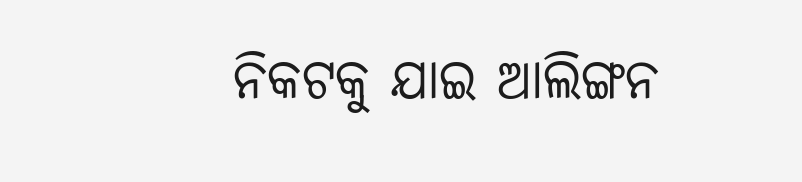ନିକଟକୁ ଯାଇ ଆଲିଙ୍ଗନ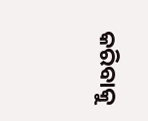କରିବାକୁ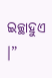ଇଚ୍ଛାହୁଏ ।”